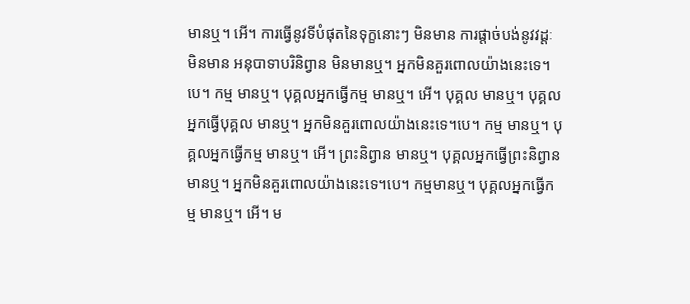មានឬ។ អើ។ ការធ្វើនូវទីបំផុតនៃទុក្ខនោះៗ មិនមាន ការផ្តាច់បង់នូវវដ្តៈ មិនមាន អនុបាទាបរិនិព្វាន មិនមានឬ។ អ្នកមិនគួរពោលយ៉ាងនេះទេ។បេ។ កម្ម មានឬ។ បុគ្គលអ្នកធ្វើកម្ម មានឬ។ អើ។ បុគ្គល មានឬ។ បុគ្គលអ្នកធ្វើបុគ្គល មានឬ។ អ្នកមិនគួរពោលយ៉ាងនេះទេ។បេ។ កម្ម មានឬ។ បុគ្គលអ្នកធ្វើកម្ម មានឬ។ អើ។ ព្រះនិព្វាន មានឬ។ បុគ្គលអ្នកធ្វើព្រះនិព្វាន មានឬ។ អ្នកមិនគួរពោលយ៉ាងនេះទេ។បេ។ កម្មមានឬ។ បុគ្គលអ្នកធ្វើកម្ម មានឬ។ អើ។ ម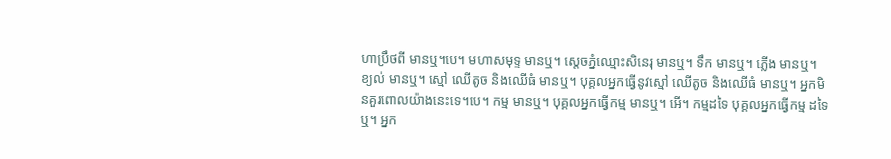ហាប្រឹថពី មានឬ។បេ។ មហាសមុទ្ទ មានឬ។ ស្តេចភ្នំឈ្មោះសិនេរុ មានឬ។ ទឹក មានឬ។ ភ្លើង មានឬ។ ខ្យល់ មានឬ។ ស្មៅ ឈើតូច និងឈើធំ មានឬ។ បុគ្គលអ្នកធ្វើនូវស្មៅ ឈើតូច និងឈើធំ មានឬ។ អ្នកមិនគួរពោលយ៉ាងនេះទេ។បេ។ កម្ម មានឬ។ បុគ្គលអ្នកធ្វើកម្ម មានឬ។ អើ។ កម្មដទៃ បុគ្គលអ្នកធ្វើកម្ម ដទៃឬ។ អ្នក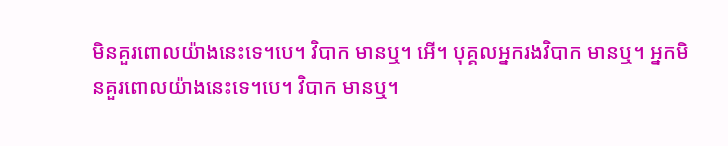មិនគួរពោលយ៉ាងនេះទេ។បេ។ វិបាក មានឬ។ អើ។ បុគ្គលអ្នករងវិបាក មានឬ។ អ្នកមិនគួរពោលយ៉ាងនេះទេ។បេ។ វិបាក មានឬ។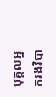បុគ្គលអ្នករងវិបា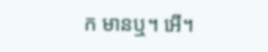ក មានឬ។ អើ។